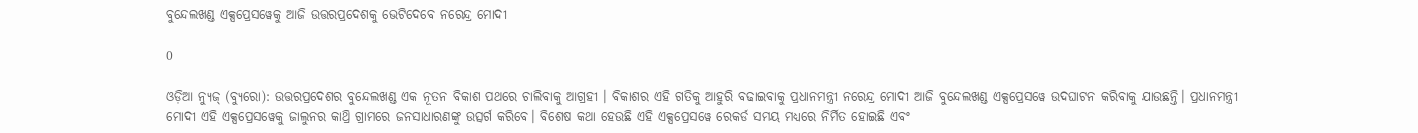ବୁନ୍ଦେଲଖଣ୍ଡ ଏକ୍ସପ୍ରେସୱେକୁ ଆଜି ଉତ୍ତରପ୍ରଦେଶକୁ ଭେଟିଦେବେ ନରେନ୍ଦ୍ର ମୋଦୀ

0

ଓଡ଼ିଆ ନ୍ୟୁଜ୍ (ବ୍ୟୁରୋ): ଉତ୍ତରପ୍ରଦେଶର ବୁନ୍ଦେଲଖଣ୍ଡ ଏକ ନୂତନ ବିକାଶ ପଥରେ ଚାଲିବାକୁ ଆଗ୍ରହୀ । ବିକାଶର ଏହି ଗତିକୁ ଆହୁରି ବଢାଇବାକୁ ପ୍ରଧାନମନ୍ତ୍ରୀ ନରେନ୍ଦ୍ର ମୋଦୀ ଆଜି ବୁନ୍ଦେଲଖଣ୍ଡ ଏକ୍ସପ୍ରେସୱେ ଉଦଘାଟନ କରିବାକୁ ଯାଉଛନ୍ତି। ପ୍ରଧାନମନ୍ତ୍ରୀ ମୋଦୀ ଏହି ଏକ୍ସପ୍ରେସୱେକୁ ଜାଲୁନର କାଥ୍ରି ଗ୍ରାମରେ ଜନସାଧାରଣଙ୍କୁ ଉତ୍ସର୍ଗ କରିବେ। ବିଶେଷ କଥା ହେଉଛି ଏହି ଏକ୍ସପ୍ରେସୱେ ରେକର୍ଡ ସମୟ ମଧ୍ୟରେ ନିର୍ମିତ ହୋଇଛି ଏବଂ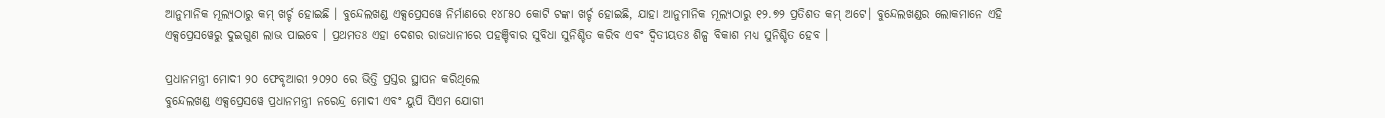ଆନୁମାନିକ ମୂଲ୍ୟଠାରୁ କମ୍ ଖର୍ଚ୍ଚ ହୋଇଛି । ବୁନ୍ଦେଲଖଣ୍ଡ ଏକ୍ସପ୍ରେସୱେ ନିର୍ମାଣରେ ୧୪୮୫୦ କୋଟି ଟଙ୍କା ଖର୍ଚ୍ଚ ହୋଇଛି, ଯାହା ଆନୁମାନିକ ମୂଲ୍ୟଠାରୁ ୧୨.୭୨ ପ୍ରତିଶତ କମ୍ ଅଟେ। ବୁନ୍ଦେଲଖଣ୍ଡର ଲୋକମାନେ ଏହି ଏକ୍ସପ୍ରେସୱେରୁ ଦୁଇଗୁଣ ଲାଭ ପାଇବେ । ପ୍ରଥମତଃ ଏହା ଦେଶର ରାଜଧାନୀରେ ପହଞ୍ଚିବାର ସୁବିଧା ସୁନିଶ୍ଚିତ କରିବ ଏବଂ ଦ୍ୱିତୀୟତଃ ଶିଳ୍ପ ବିକାଶ ମଧ୍ୟ ସୁନିଶ୍ଚିତ ହେବ ।

ପ୍ରଧାନମନ୍ତ୍ରୀ ମୋଦୀ ୨୦ ଫେବୃଆରୀ ୨୦୨୦ ରେ ଭିତ୍ତି ପ୍ରସ୍ତର ସ୍ଥାପନ କରିଥିଲେ
ବୁନ୍ଦେଲଖଣ୍ଡ ଏକ୍ସପ୍ରେସୱେ ପ୍ରଧାନମନ୍ତ୍ରୀ ନରେନ୍ଦ୍ର ମୋଦୀ ଏବଂ ୟୁପି ସିଏମ ଯୋଗୀ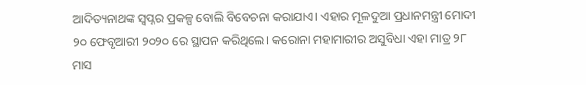ଆଦିତ୍ୟନାଥଙ୍କ ସ୍ୱପ୍ନର ପ୍ରକଳ୍ପ ବୋଲି ବିବେଚନା କରାଯାଏ। ଏହାର ମୂଳଦୁଆ ପ୍ରଧାନମନ୍ତ୍ରୀ ମୋଦୀ ୨୦ ଫେବୃଆରୀ ୨୦୨୦ ରେ ସ୍ଥାପନ କରିଥିଲେ। କରୋନା ମହାମାରୀର ଅସୁବିଧା ଏହା ମାତ୍ର ୨୮ ମାସ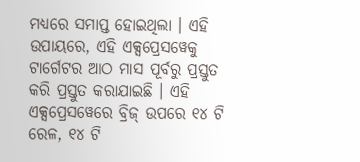ମଧ୍ୟରେ ସମାପ୍ତ ହୋଇଥିଲା । ଏହି ଉପାୟରେ, ଏହି ଏକ୍ସପ୍ରେସୱେକୁ ଟାର୍ଗେଟର ଆଠ ମାସ ପୂର୍ବରୁ ପ୍ରସ୍ତୁତ କରି ପ୍ରସ୍ତୁତ କରାଯାଇଛି । ଏହି ଏକ୍ସପ୍ରେସୱେରେ ବ୍ରିଜ୍ ଉପରେ ୧୪ ଟି ରେଳ, ୧୪ ଟି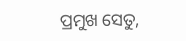ପ୍ରମୁଖ ସେତୁ,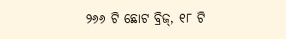୨୬୬ ଟି ଛୋଟ ବ୍ରିଜ୍, ୧୮ ଟି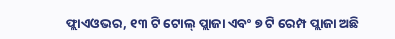ଫ୍ଲାଏଓଭର, ୧୩ ଟି ଟୋଲ୍ ପ୍ଲାଜା ଏବଂ ୭ ଟି ରେମ୍ପ ପ୍ଲାଜା ଅଛି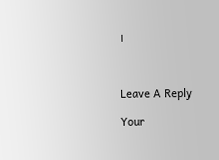।



Leave A Reply

Your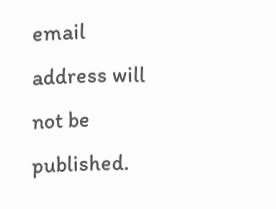email address will not be published.